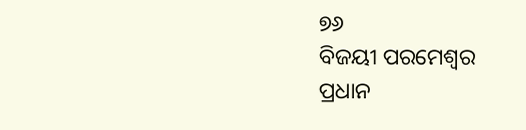୭୬
ବିଜୟୀ ପରମେଶ୍ୱର
ପ୍ରଧାନ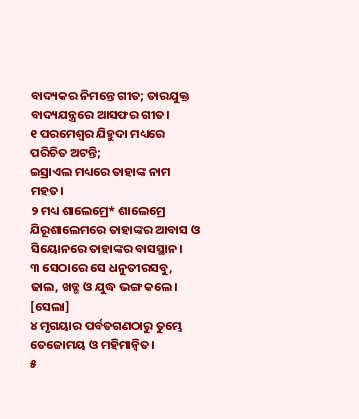ବାଦ୍ୟକର ନିମନ୍ତେ ଗୀତ; ତାରଯୁକ୍ତ ବାଦ୍ୟଯନ୍ତ୍ରରେ ଆସଫର ଗୀତ।
୧ ପରମେଶ୍ୱର ଯିହୁଦା ମଧ୍ୟରେ ପରିଚିତ ଅଟନ୍ତି;
ଇସ୍ରାଏଲ ମଧ୍ୟରେ ତାହାଙ୍କ ନାମ ମହତ।
୨ ମଧ୍ୟ ଶାଲେମ୍ରେ* ଶାଲେମ୍ରେ ଯିରୂଶାଲେମରେ ତାହାଙ୍କର ଆବାସ ଓ
ସିୟୋନରେ ତାହାଙ୍କର ବାସସ୍ଥାନ।
୩ ସେଠାରେ ସେ ଧନୁତୀରସବୁ,
ଢାଲ, ଖଡ୍ଗ ଓ ଯୁଦ୍ଧ ଭଙ୍ଗ କଲେ। [ସେଲା]
୪ ମୃଗୟାର ପର୍ବତଗଣଠାରୁ ତୁମ୍ଭେ ତେଜୋମୟ ଓ ମହିମାନ୍ୱିତ।
୫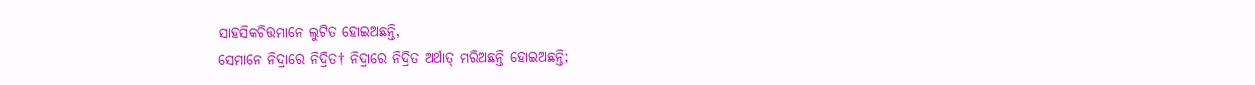ସାହସିକଚିତ୍ତମାନେ ଲୁଟିତ ହୋଇଅଛନ୍ତି,
ସେମାନେ ନିଦ୍ରାରେ ନିଦ୍ରିତ† ନିଦ୍ରାରେ ନିଦ୍ରିତ ଅର୍ଥାତ୍ ମରିଅଛନ୍ତି ହୋଇଅଛନ୍ତି;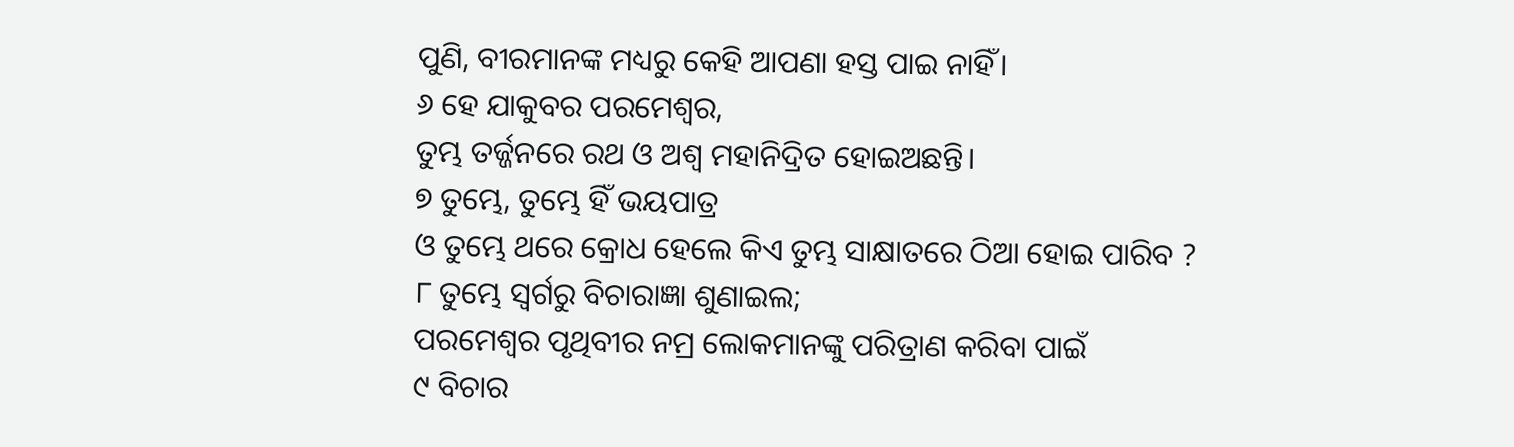ପୁଣି, ବୀରମାନଙ୍କ ମଧ୍ୟରୁ କେହି ଆପଣା ହସ୍ତ ପାଇ ନାହିଁ।
୬ ହେ ଯାକୁବର ପରମେଶ୍ୱର,
ତୁମ୍ଭ ତର୍ଜ୍ଜନରେ ରଥ ଓ ଅଶ୍ୱ ମହାନିଦ୍ରିତ ହୋଇଅଛନ୍ତି।
୭ ତୁମ୍ଭେ, ତୁମ୍ଭେ ହିଁ ଭୟପାତ୍ର
ଓ ତୁମ୍ଭେ ଥରେ କ୍ରୋଧ ହେଲେ କିଏ ତୁମ୍ଭ ସାକ୍ଷାତରେ ଠିଆ ହୋଇ ପାରିବ ?
୮ ତୁମ୍ଭେ ସ୍ୱର୍ଗରୁ ବିଚାରାଜ୍ଞା ଶୁଣାଇଲ;
ପରମେଶ୍ୱର ପୃଥିବୀର ନମ୍ର ଲୋକମାନଙ୍କୁ ପରିତ୍ରାଣ କରିବା ପାଇଁ
୯ ବିଚାର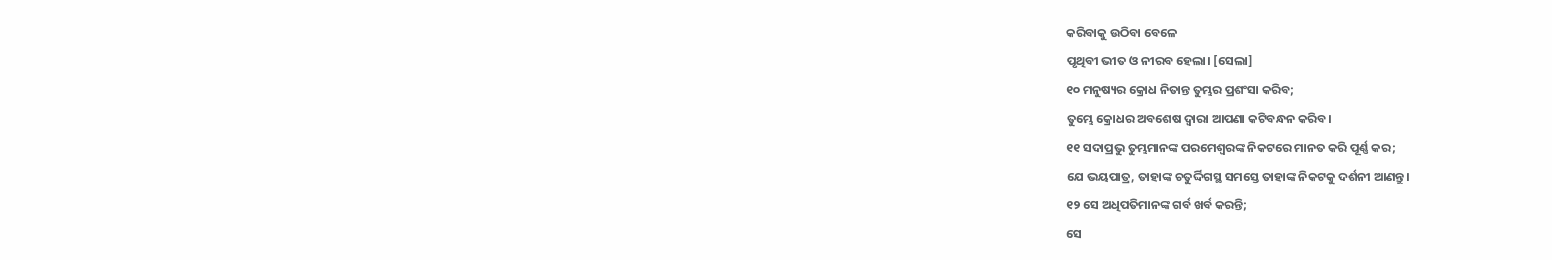କରିବାକୁ ଉଠିବା ବେଳେ
ପୃଥିବୀ ଭୀତ ଓ ନୀରବ ହେଲା। [ସେଲା]
୧୦ ମନୁଷ୍ୟର କ୍ରୋଧ ନିତାନ୍ତ ତୁମ୍ଭର ପ୍ରଶଂସା କରିବ;
ତୁମ୍ଭେ କ୍ରୋଧର ଅବଶେଷ ଦ୍ୱାରା ଆପଣା କଟିବନ୍ଧନ କରିବ।
୧୧ ସଦାପ୍ରଭୁ ତୁମ୍ଭମାନଙ୍କ ପରମେଶ୍ୱରଙ୍କ ନିକଟରେ ମାନତ କରି ପୂର୍ଣ୍ଣ କର;
ଯେ ଭୟପାତ୍ର, ତାହାଙ୍କ ଚତୁର୍ଦ୍ଦିଗସ୍ଥ ସମସ୍ତେ ତାହାଙ୍କ ନିକଟକୁ ଦର୍ଶନୀ ଆଣନ୍ତୁ।
୧୨ ସେ ଅଧିପତିମାନଙ୍କ ଗର୍ବ ଖର୍ବ କରନ୍ତି;
ସେ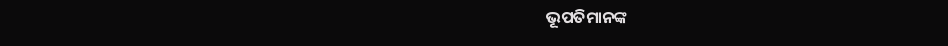ଭୂପତିମାନଙ୍କ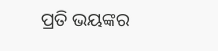ପ୍ରତି ଭୟଙ୍କର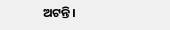ଅଟନ୍ତି।